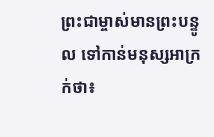ព្រះជាម្ចាស់មានព្រះបន្ទូល ទៅកាន់មនុស្សអាក្រក់ថា៖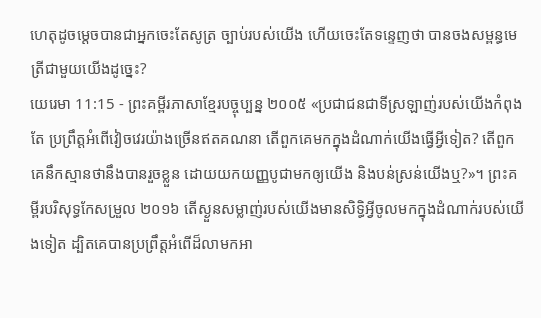ហេតុដូចម្ដេចបានជាអ្នកចេះតែសូត្រ ច្បាប់របស់យើង ហើយចេះតែទន្ទេញថា បានចងសម្ពន្ធមេត្រីជាមួយយើងដូច្នេះ?
យេរេមា 11:15 - ព្រះគម្ពីរភាសាខ្មែរបច្ចុប្បន្ន ២០០៥ «ប្រជាជនជាទីស្រឡាញ់របស់យើងកំពុងតែ ប្រព្រឹត្តអំពើវៀចវេរយ៉ាងច្រើនឥតគណនា តើពួកគេមកក្នុងដំណាក់យើងធ្វើអ្វីទៀត? តើពួកគេនឹកស្មានថានឹងបានរួចខ្លួន ដោយយកយញ្ញបូជាមកឲ្យយើង និងបន់ស្រន់យើងឬ?»។ ព្រះគម្ពីរបរិសុទ្ធកែសម្រួល ២០១៦ តើស្ងួនសម្លាញ់របស់យើងមានសិទ្ធិអ្វីចូលមកក្នុងដំណាក់របស់យើងទៀត ដ្បិតគេបានប្រព្រឹត្តអំពើដ៏លាមកអា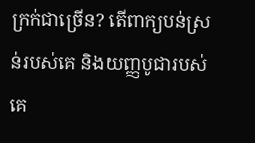ក្រក់ជាច្រើន? តើពាក្យបន់ស្រន់របស់គេ និងយញ្ញបូជារបស់គេ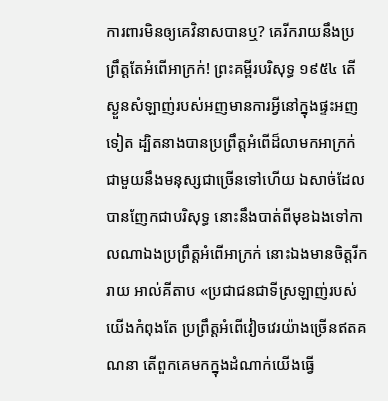ការពារមិនឲ្យគេវិនាសបានឬ? គេរីករាយនឹងប្រព្រឹត្តតែអំពើអាក្រក់! ព្រះគម្ពីរបរិសុទ្ធ ១៩៥៤ តើស្ងួនសំឡាញ់របស់អញមានការអ្វីនៅក្នុងផ្ទះអញទៀត ដ្បិតនាងបានប្រព្រឹត្តអំពើដ៏លាមកអាក្រក់ ជាមួយនឹងមនុស្សជាច្រើនទៅហើយ ឯសាច់ដែលបានញែកជាបរិសុទ្ធ នោះនឹងបាត់ពីមុខឯងទៅកាលណាឯងប្រព្រឹត្តអំពើអាក្រក់ នោះឯងមានចិត្តរីករាយ អាល់គីតាប «ប្រជាជនជាទីស្រឡាញ់របស់យើងកំពុងតែ ប្រព្រឹត្តអំពើវៀចវេរយ៉ាងច្រើនឥតគណនា តើពួកគេមកក្នុងដំណាក់យើងធ្វើ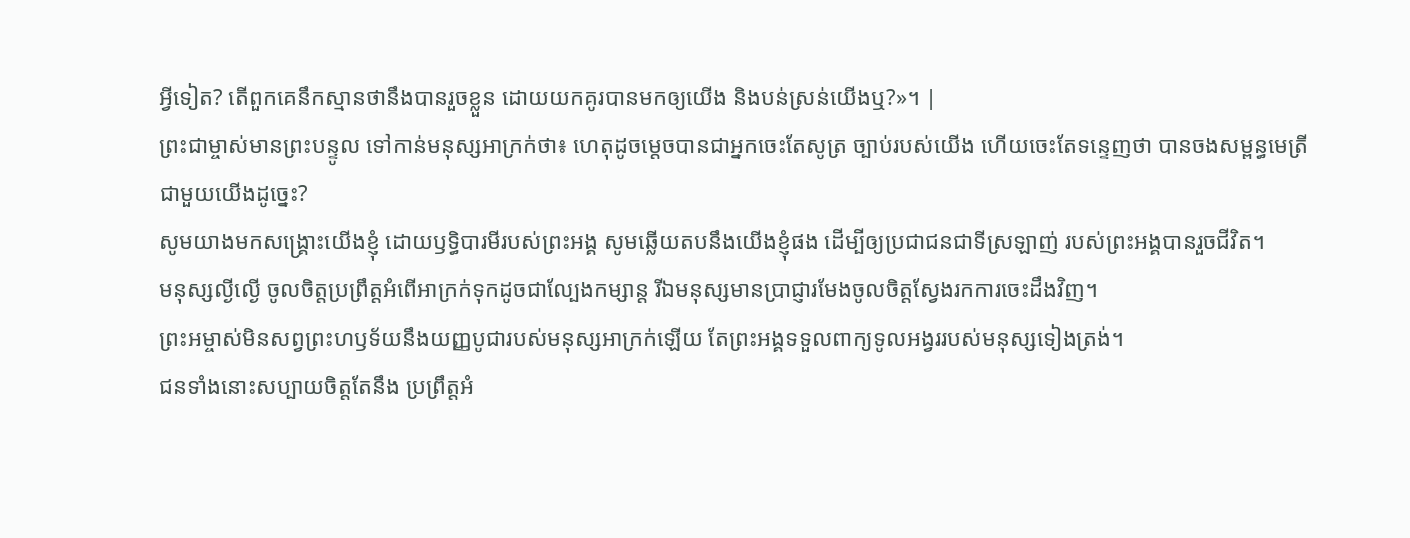អ្វីទៀត? តើពួកគេនឹកស្មានថានឹងបានរួចខ្លួន ដោយយកគូរបានមកឲ្យយើង និងបន់ស្រន់យើងឬ?»។ |
ព្រះជាម្ចាស់មានព្រះបន្ទូល ទៅកាន់មនុស្សអាក្រក់ថា៖ ហេតុដូចម្ដេចបានជាអ្នកចេះតែសូត្រ ច្បាប់របស់យើង ហើយចេះតែទន្ទេញថា បានចងសម្ពន្ធមេត្រីជាមួយយើងដូច្នេះ?
សូមយាងមកសង្គ្រោះយើងខ្ញុំ ដោយឫទ្ធិបារមីរបស់ព្រះអង្គ សូមឆ្លើយតបនឹងយើងខ្ញុំផង ដើម្បីឲ្យប្រជាជនជាទីស្រឡាញ់ របស់ព្រះអង្គបានរួចជីវិត។
មនុស្សល្ងីល្ងើ ចូលចិត្តប្រព្រឹត្តអំពើអាក្រក់ទុកដូចជាល្បែងកម្សាន្ត រីឯមនុស្សមានប្រាជ្ញារមែងចូលចិត្តស្វែងរកការចេះដឹងវិញ។
ព្រះអម្ចាស់មិនសព្វព្រះហឫទ័យនឹងយញ្ញបូជារបស់មនុស្សអាក្រក់ឡើយ តែព្រះអង្គទទួលពាក្យទូលអង្វររបស់មនុស្សទៀងត្រង់។
ជនទាំងនោះសប្បាយចិត្តតែនឹង ប្រព្រឹត្តអំ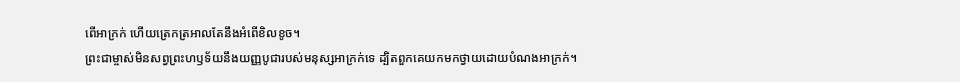ពើអាក្រក់ ហើយត្រេកត្រអាលតែនឹងអំពើខិលខូច។
ព្រះជាម្ចាស់មិនសព្វព្រះហឫទ័យនឹងយញ្ញបូជារបស់មនុស្សអាក្រក់ទេ ដ្បិតពួកគេយកមកថ្វាយដោយបំណងអាក្រក់។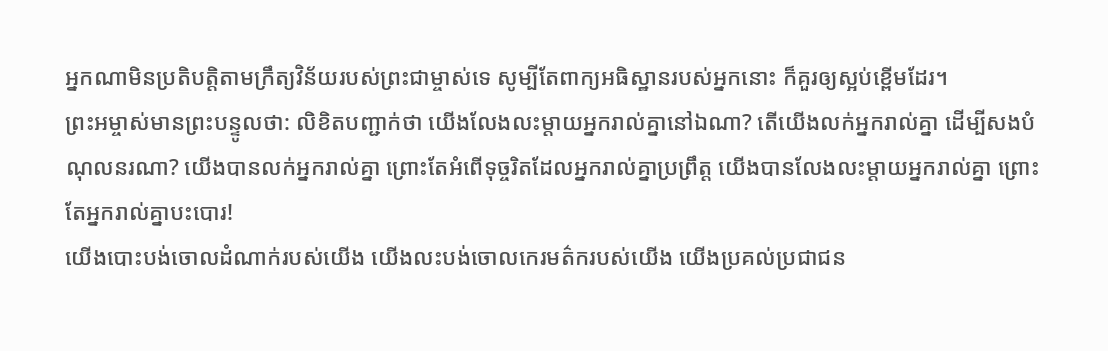អ្នកណាមិនប្រតិបត្តិតាមក្រឹត្យវិន័យរបស់ព្រះជាម្ចាស់ទេ សូម្បីតែពាក្យអធិស្ឋានរបស់អ្នកនោះ ក៏គួរឲ្យស្អប់ខ្ពើមដែរ។
ព្រះអម្ចាស់មានព្រះបន្ទូលថា: លិខិតបញ្ជាក់ថា យើងលែងលះម្ដាយអ្នករាល់គ្នានៅឯណា? តើយើងលក់អ្នករាល់គ្នា ដើម្បីសងបំណុលនរណា? យើងបានលក់អ្នករាល់គ្នា ព្រោះតែអំពើទុច្ចរិតដែលអ្នករាល់គ្នាប្រព្រឹត្ត យើងបានលែងលះម្ដាយអ្នករាល់គ្នា ព្រោះតែអ្នករាល់គ្នាបះបោរ!
យើងបោះបង់ចោលដំណាក់របស់យើង យើងលះបង់ចោលកេរមត៌ករបស់យើង យើងប្រគល់ប្រជាជន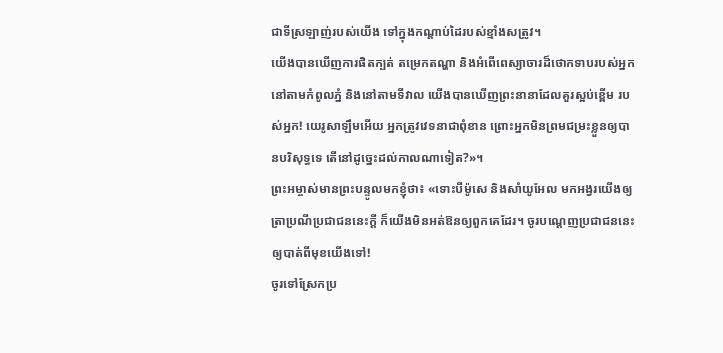ជាទីស្រឡាញ់របស់យើង ទៅក្នុងកណ្ដាប់ដៃរបស់ខ្មាំងសត្រូវ។
យើងបានឃើញការផិតក្បត់ តម្រេកតណ្ហា និងអំពើពេស្យាចារដ៏ថោកទាបរបស់អ្នក នៅតាមកំពូលភ្នំ និងនៅតាមទីវាល យើងបានឃើញព្រះនានាដែលគួរស្អប់ខ្ពើម របស់អ្នក! យេរូសាឡឹមអើយ អ្នកត្រូវវេទនាជាពុំខាន ព្រោះអ្នកមិនព្រមជម្រះខ្លួនឲ្យបានបរិសុទ្ធទេ តើនៅដូច្នេះដល់កាលណាទៀត?»។
ព្រះអម្ចាស់មានព្រះបន្ទូលមកខ្ញុំថា៖ «ទោះបីម៉ូសេ និងសាំយូអែល មកអង្វរយើងឲ្យត្រាប្រណីប្រជាជននេះក្ដី ក៏យើងមិនអត់ឱនឲ្យពួកគេដែរ។ ចូរបណ្ដេញប្រជាជននេះឲ្យបាត់ពីមុខយើងទៅ!
ចូរទៅស្រែកប្រ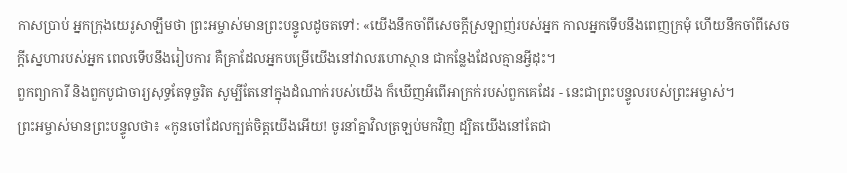កាសប្រាប់ អ្នកក្រុងយេរូសាឡឹមថា ព្រះអម្ចាស់មានព្រះបន្ទូលដូចតទៅ: «យើងនឹកចាំពីសេចក្ដីស្រឡាញ់របស់អ្នក កាលអ្នកទើបនឹងពេញក្រមុំ ហើយនឹកចាំពីសេចក្ដីស្នេហារបស់អ្នក ពេលទើបនឹងរៀបការ គឺគ្រាដែលអ្នកបម្រើយើងនៅវាលរហោស្ថាន ជាកន្លែងដែលគ្មានអ្វីដុះ។
ពួកព្យាការី និងពួកបូជាចារ្យសុទ្ធតែទុច្ចរិត សូម្បីតែនៅក្នុងដំណាក់របស់យើង ក៏ឃើញអំពើអាក្រក់របស់ពួកគេដែរ - នេះជាព្រះបន្ទូលរបស់ព្រះអម្ចាស់។
ព្រះអម្ចាស់មានព្រះបន្ទូលថា៖ «កូនចៅដែលក្បត់ចិត្តយើងអើយ! ចូរនាំគ្នាវិលត្រឡប់មកវិញ ដ្បិតយើងនៅតែជា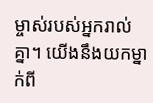ម្ចាស់របស់អ្នករាល់គ្នា។ យើងនឹងយកម្នាក់ពី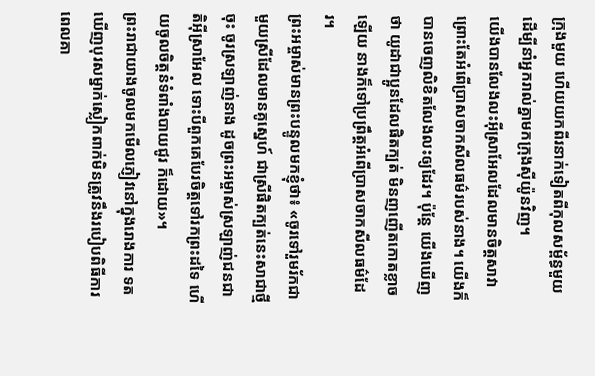ក្រុងមួយ ហើយយកពីរនាក់ទៀតពីកុលសម្ព័ន្ធមួយ ដើម្បីនាំអ្នករាល់គ្នាមកក្រុងស៊ីយ៉ូនវិញ។
យើងបានលែងលះអ៊ីស្រាអែលដែលមានចិត្តសាវា ព្រោះតែអំពើប្រាសចាកសីលធម៌របស់នាង។ យើងក៏បានចេញលិខិតលែងលះឲ្យដែរ។ ប៉ុន្តែ យើងឃើញថា យូដាជាប្អូនដែលផិតក្បត់ មិនញញើតកោតខ្លាចឡើយ នាងក៏ទៅប្រព្រឹត្តអំពើប្រាសចាកសីលធម៌ដែរ។
ព្រះអម្ចាស់មានព្រះបន្ទូលមកខ្ញុំថា៖ «ចូរទៅរួមរ័កជាមួយស្រីដែលមានគូស្នេហ៍ ជាស្រីផិតក្បត់នេះសាជាថ្មីចុះ ចូរស្រឡាញ់នាង ដូចព្រះអម្ចាស់ស្រឡាញ់ជនជាតិអ៊ីស្រាអែល ទោះបីពួកគេបែរចិត្តទៅរកព្រះដទៃ ហើយចូលចិត្តនំទំពាំងបាយជូរ ក៏ដោយ»។
ព្រះរាជាយាងចូលមកមើលភ្ញៀវនៅក្នុងរោងការ ទតឃើញបុរសម្នាក់ស្លៀកពាក់មិនត្រូវនឹងរបៀបពិធីការ
ពេលគា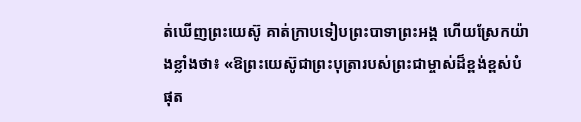ត់ឃើញព្រះយេស៊ូ គាត់ក្រាបទៀបព្រះបាទាព្រះអង្គ ហើយស្រែកយ៉ាងខ្លាំងថា៖ «ឱព្រះយេស៊ូជាព្រះបុត្រារបស់ព្រះជាម្ចាស់ដ៏ខ្ពង់ខ្ពស់បំផុត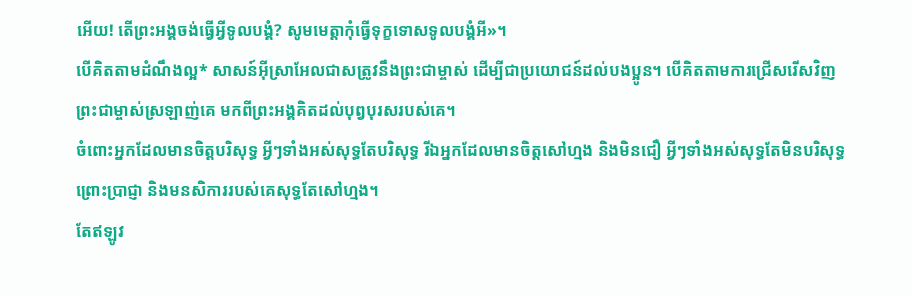អើយ! តើព្រះអង្គចង់ធ្វើអ្វីទូលបង្គំ? សូមមេត្តាកុំធ្វើទុក្ខទោសទូលបង្គំអី»។
បើគិតតាមដំណឹងល្អ* សាសន៍អ៊ីស្រាអែលជាសត្រូវនឹងព្រះជាម្ចាស់ ដើម្បីជាប្រយោជន៍ដល់បងប្អូន។ បើគិតតាមការជ្រើសរើសវិញ ព្រះជាម្ចាស់ស្រឡាញ់គេ មកពីព្រះអង្គគិតដល់បុព្វបុរសរបស់គេ។
ចំពោះអ្នកដែលមានចិត្តបរិសុទ្ធ អ្វីៗទាំងអស់សុទ្ធតែបរិសុទ្ធ រីឯអ្នកដែលមានចិត្តសៅហ្មង និងមិនជឿ អ្វីៗទាំងអស់សុទ្ធតែមិនបរិសុទ្ធ ព្រោះប្រាជ្ញា និងមនសិការរបស់គេសុទ្ធតែសៅហ្មង។
តែឥឡូវ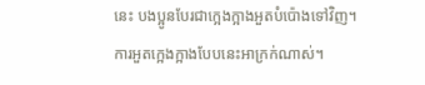នេះ បងប្អូនបែរជាក្អេងក្អាងអួតបំប៉ោងទៅវិញ។ ការអួតក្អេងក្អាងបែបនេះអាក្រក់ណាស់។